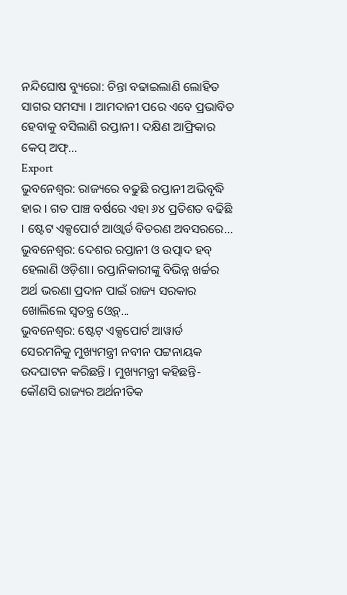ନନ୍ଦିଘୋଷ ବ୍ୟୁରୋ: ଚିନ୍ତା ବଢାଇଲାଣି ଲୋହିତ ସାଗର ସମସ୍ୟା । ଆମଦାନୀ ପରେ ଏବେ ପ୍ରଭାବିତ ହେବାକୁ ବସିଲାଣି ରପ୍ତାନୀ । ଦକ୍ଷିଣ ଆଫ୍ରିକାର କେପ୍ ଅଫ୍...
Export
ଭୁବନେଶ୍ବର: ରାଜ୍ୟରେ ବଢୁଛି ରପ୍ତାନୀ ଅଭିବୃଦ୍ଧି ହାର । ଗତ ପାଞ୍ଚ ବର୍ଷରେ ଏହା ୬୪ ପ୍ରତିଶତ ବଢିଛି । ଷ୍ଟେଟ ଏକ୍ସପୋର୍ଟ ଆଓ୍ବାର୍ଡ ବିତରଣ ଅବସରରେ...
ଭୁବନେଶ୍ବର: ଦେଶର ରପ୍ତାନୀ ଓ ଉତ୍ପାଦ ହବ୍ ହେଲାଣି ଓଡ଼ିଶା। ରପ୍ତାନିକାରୀଙ୍କୁ ବିଭିନ୍ନ ଖର୍ଚ୍ଚର ଅର୍ଥ ଭରଣା ପ୍ରଦାନ ପାଇଁ ରାଜ୍ୟ ସରକାର ଖୋଲିଲେ ସ୍ବତନ୍ତ୍ର ଓ୍ବେବ୍...
ଭୁବନେଶ୍ୱର: ଷ୍ଟେଟ୍ ଏକ୍ସପୋର୍ଟ ଆୱାର୍ଡ ସେରମନିକୁ ମୁଖ୍ୟମନ୍ତ୍ରୀ ନବୀନ ପଟ୍ଟନାୟକ ଉଦଘାଟନ କରିଛନ୍ତି । ମୁଖ୍ୟମନ୍ତ୍ରୀ କହିଛନ୍ତି- କୌଣସି ରାଜ୍ୟର ଅର୍ଥନୀତିକ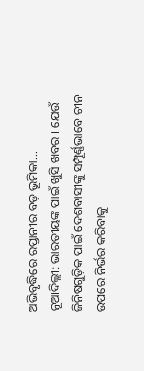ଅଭିବୃଦ୍ଧିରେ ରପ୍ତାନୀର ବଡ଼ ଭୂମିକା...
ନୂଆଦିଲ୍ଲୀ: ଭାରତୀୟଙ୍କ ପାଇଁ ଖୁସି ଖବର । ଯେଉଁ ଜିନିଷଗୁଡ଼ିକ ପାଇଁ ଦେଶବାସୀଙ୍କୁ ସମ୍ପୂର୍ଣ୍ଣଭାବେ ଚୀନ ଉପରେ ନିର୍ଭର କରିବାକୁ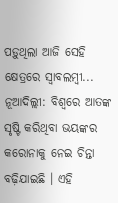ପଡ଼ୁଥିଲା ଆଜି ସେହି କ୍ଷେତ୍ରରେ ସ୍ୱାବଲମ୍ୱୀ...
ନୂଆଦିଲ୍ଲୀ: ବିଶ୍ୱରେ ଆତଙ୍କ ସୃଷ୍ଟି କରିଥିବା ଭୟଙ୍କର କରୋନାକୁ ନେଇ ଚିନ୍ତା ବଢ଼ିଯାଇଛି । ଏହି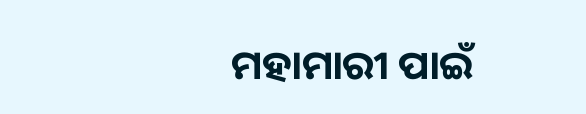ମହାମାରୀ ପାଇଁ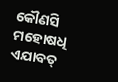କୌଣସି ମହୋଷଧି ଏଯାବତ୍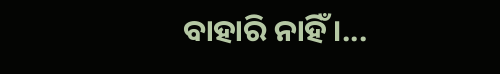ବାହାରି ନାହିଁ ।...